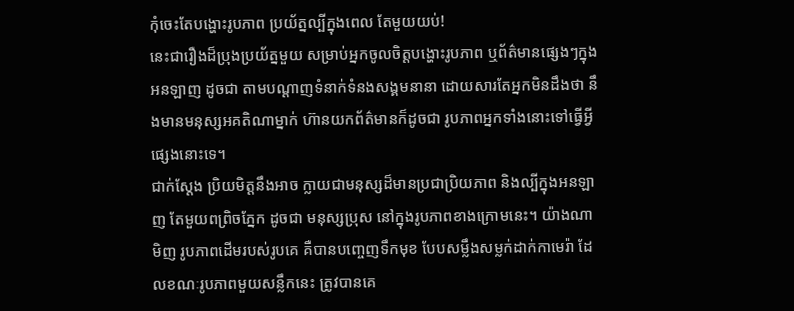កុំចេះតែបង្ហោះរូបភាព ប្រយ័ត្នល្បីក្នុងពេល តែមួយយប់!
នេះជារឿងដ៏ប្រុងប្រយ័ត្នមួយ សម្រាប់អ្នកចូលចិត្ដបង្ហោះរូបភាព ឬព័ត៌មានផ្សេងៗក្នុងអនឡាញ ដូចជា តាមបណ្ដាញទំនាក់ទំនងសង្គមនានា ដោយសារតែអ្នកមិនដឹងថា នឹងមានមនុស្សអគតិណាម្នាក់ ហ៊ានយកព័ត៌មានក៏ដូចជា រូបភាពអ្នកទាំងនោះទៅធ្វើអ្វីផ្សេងនោះទេ។
ជាក់ស្ដែង ប្រិយមិត្ដនឹងអាច ក្លាយជាមនុស្សដ៏មានប្រជាប្រិយភាព និងល្បីក្នុងអនឡាញ តែមួយពព្រិចភ្នែក ដូចជា មនុស្សប្រុស នៅក្នុងរូបភាពខាងក្រោមនេះ។ យ៉ាងណាមិញ រូបភាពដើមរបស់រូបគេ គឺបានបញ្ចេញទឹកមុខ បែបសម្លឹងសម្លក់ដាក់កាមេរ៉ា ដែលខណៈរូបភាពមួយសន្លឹកនេះ ត្រូវបានគេ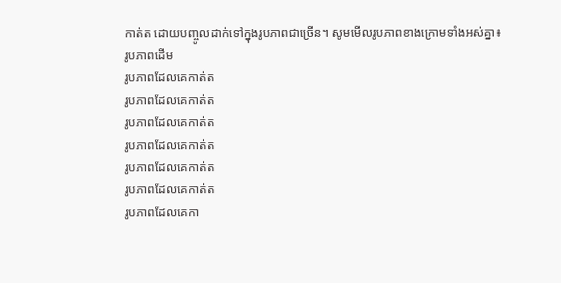កាត់ត ដោយបញ្ចូលដាក់ទៅក្នុងរូបភាពជាច្រើន។ សូមមើលរូបភាពខាងក្រោមទាំងអស់គ្នា៖
រូបភាពដើម
រូបភាពដែលគេកាត់ត
រូបភាពដែលគេកាត់ត
រូបភាពដែលគេកាត់ត
រូបភាពដែលគេកាត់ត
រូបភាពដែលគេកាត់ត
រូបភាពដែលគេកាត់ត
រូបភាពដែលគេកា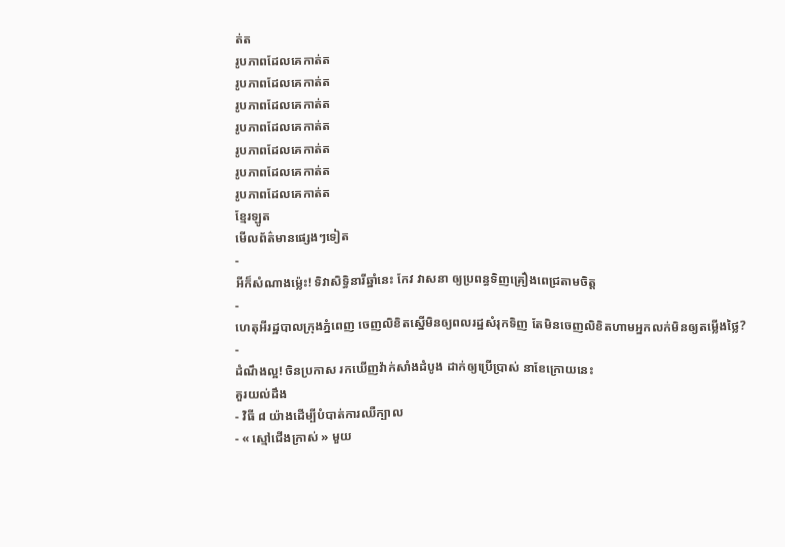ត់ត
រូបភាពដែលគេកាត់ត
រូបភាពដែលគេកាត់ត
រូបភាពដែលគេកាត់ត
រូបភាពដែលគេកាត់ត
រូបភាពដែលគេកាត់ត
រូបភាពដែលគេកាត់ត
រូបភាពដែលគេកាត់ត
ខ្មែរឡូត
មើលព័ត៌មានផ្សេងៗទៀត
-
អីក៏សំណាងម្ល៉េះ! ទិវាសិទ្ធិនារីឆ្នាំនេះ កែវ វាសនា ឲ្យប្រពន្ធទិញគ្រឿងពេជ្រតាមចិត្ត
-
ហេតុអីរដ្ឋបាលក្រុងភ្នំពេញ ចេញលិខិតស្នើមិនឲ្យពលរដ្ឋសំរុកទិញ តែមិនចេញលិខិតហាមអ្នកលក់មិនឲ្យតម្លើងថ្លៃ?
-
ដំណឹងល្អ! ចិនប្រកាស រកឃើញវ៉ាក់សាំងដំបូង ដាក់ឲ្យប្រើប្រាស់ នាខែក្រោយនេះ
គួរយល់ដឹង
- វិធី ៨ យ៉ាងដើម្បីបំបាត់ការឈឺក្បាល
- « ស្មៅជើងក្រាស់ » មួយ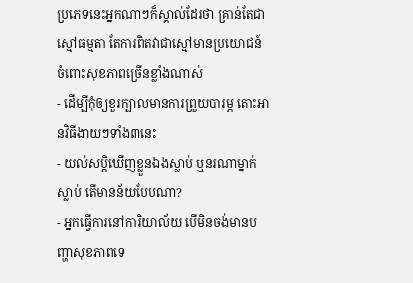ប្រភេទនេះអ្នកណាៗក៏ស្គាល់ដែរថា គ្រាន់តែជាស្មៅធម្មតា តែការពិតវាជាស្មៅមានប្រយោជន៍ ចំពោះសុខភាពច្រើនខ្លាំងណាស់
- ដើម្បីកុំឲ្យខួរក្បាលមានការព្រួយបារម្ភ តោះអានវិធីងាយៗទាំង៣នេះ
- យល់សប្តិឃើញខ្លួនឯងស្លាប់ ឬនរណាម្នាក់ស្លាប់ តើមានន័យបែបណា?
- អ្នកធ្វើការនៅការិយាល័យ បើមិនចង់មានបញ្ហាសុខភាពទេ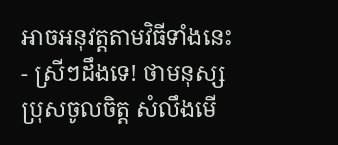អាចអនុវត្តតាមវិធីទាំងនេះ
- ស្រីៗដឹងទេ! ថាមនុស្សប្រុសចូលចិត្ត សំលឹងមើ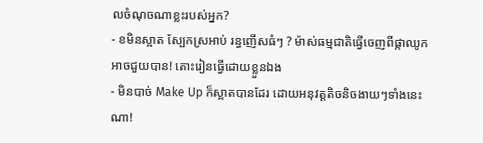លចំណុចណាខ្លះរបស់អ្នក?
- ខមិនស្អាត ស្បែកស្រអាប់ រន្ធញើសធំៗ ? ម៉ាស់ធម្មជាតិធ្វើចេញពីផ្កាឈូកអាចជួយបាន! តោះរៀនធ្វើដោយខ្លួនឯង
- មិនបាច់ Make Up ក៏ស្អាតបានដែរ ដោយអនុវត្តតិចនិចងាយៗទាំងនេះណា!